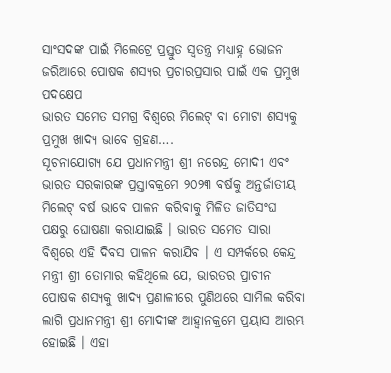ସାଂସଦଙ୍କ ପାଇଁ ମିଲେଟ୍ରେ ପ୍ରସ୍ତୁତ ସ୍ବତନ୍ତ୍ର ମଧ୍ୟାହ୍ନ ଭୋଜନ ଜରିଆରେ ପୋଷକ ଶସ୍ୟର ପ୍ରଚାରପ୍ରସାର ପାଇଁ ଏକ ପ୍ରମୁଖ ପଦକ୍ଷେପ
ଭାରତ ସମେତ ସମଗ୍ର ବିଶ୍ବରେ ମିଲେଟ୍ ବା ମୋଟା ଶସ୍ୟକୁ ପ୍ରମୁଖ ଖାଦ୍ୟ ଭାବେ ଗ୍ରହଣ….
ସୂଚନାଯୋଗ୍ୟ ଯେ ପ୍ରଧାନମନ୍ତ୍ରୀ ଶ୍ରୀ ନରେନ୍ଦ୍ର ମୋଦୀ ଏବଂ ଭାରତ ସରକାରଙ୍କ ପ୍ରସ୍ତାବକ୍ରମେ ୨୦୨୩ ବର୍ଷକୁ ଅନ୍ତର୍ଜାତୀୟ ମିଲେଟ୍ ବର୍ଷ ଭାବେ ପାଳନ କରିବାକୁ ମିଳିତ ଜାତିସଂଘ ପକ୍ଷରୁ ଘୋଷଣା କରାଯାଇଛି । ଭାରତ ସମେତ ସାରା ବିଶ୍ବରେ ଏହି ଦିବସ ପାଳନ କରାଯିବ । ଏ ସମ୍ପର୍କରେ କେନ୍ଦ୍ର ମନ୍ତ୍ରୀ ଶ୍ରୀ ତୋମାର କହିଥିଲେ ଯେ, ଭାରତର ପ୍ରାଚୀନ ପୋଷକ ଶସ୍ୟକୁ ଖାଦ୍ୟ ପ୍ରଣାଳୀରେ ପୁଣିଥରେ ସାମିଲ କରିବା ଲାଗି ପ୍ରଧାନମନ୍ତ୍ରୀ ଶ୍ରୀ ମୋଦୀଙ୍କ ଆହ୍ବାନକ୍ରମେ ପ୍ରୟାସ ଆରମ୍ଭ ହୋଇଛି । ଏହା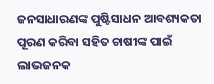ଜନସାଧାରଣଙ୍କ ପୁଷ୍ଟିସାଧନ ଆବଶ୍ୟକତା ପୂରଣ କରିବା ସହିତ ଚାଷୀଙ୍କ ପାଇଁ ଲାଭଜନକ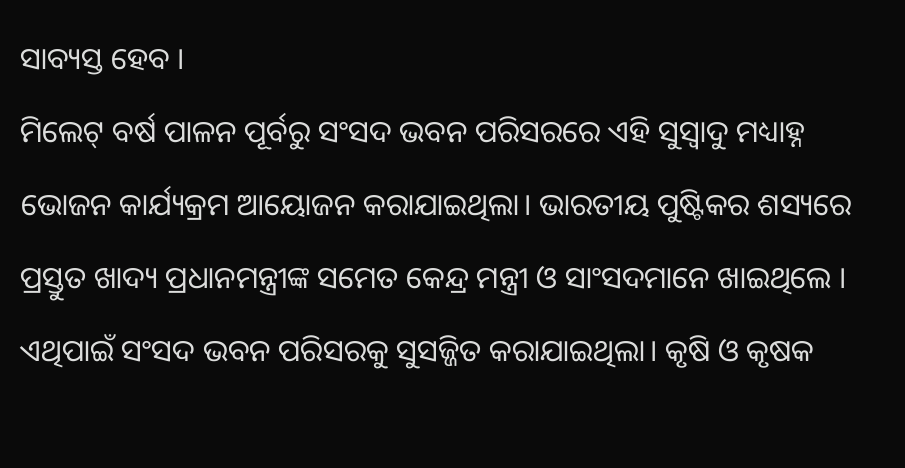ସାବ୍ୟସ୍ତ ହେବ ।
ମିଲେଟ୍ ବର୍ଷ ପାଳନ ପୂର୍ବରୁ ସଂସଦ ଭବନ ପରିସରରେ ଏହି ସୁସ୍ବାଦୁ ମଧ୍ୟାହ୍ନ ଭୋଜନ କାର୍ଯ୍ୟକ୍ରମ ଆୟୋଜନ କରାଯାଇଥିଲା। ଭାରତୀୟ ପୁଷ୍ଟିକର ଶସ୍ୟରେ ପ୍ରସ୍ତୁତ ଖାଦ୍ୟ ପ୍ରଧାନମନ୍ତ୍ରୀଙ୍କ ସମେତ କେନ୍ଦ୍ର ମନ୍ତ୍ରୀ ଓ ସାଂସଦମାନେ ଖାଇଥିଲେ । ଏଥିପାଇଁ ସଂସଦ ଭବନ ପରିସରକୁ ସୁସଜ୍ଜିତ କରାଯାଇଥିଲା। କୃଷି ଓ କୃଷକ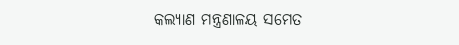କଲ୍ୟାଣ ମନ୍ତ୍ରଣାଳୟ ସମେତ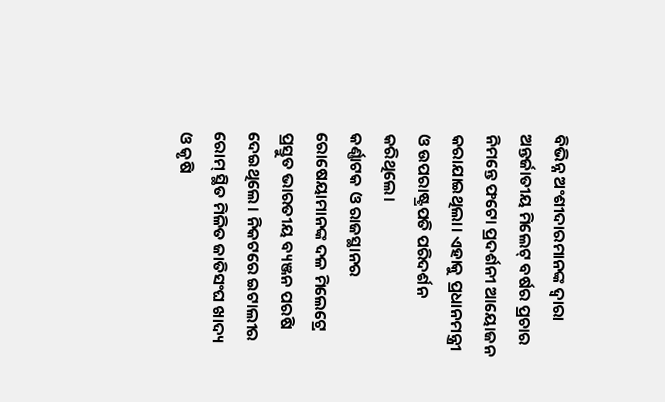ବିଭିନ୍ନ ଅଂଶୀଦାରମାନଙ୍କ ଦ୍ବାରା ଅନ୍ତର୍ଜାତୀୟ ମିଲେଟ୍ ବର୍ଷର ପ୍ରଚାର ନିମନ୍ତେ ଫଟୋ ପ୍ରଦର୍ଶନୀ ଆୟୋଜନ କରାଯାଇଥିଲା। ଏହାକୁ ପ୍ରଧାନମନ୍ତ୍ରୀ ଓ ଉପରାଷ୍ଟ୍ରପତି ପରିଦର୍ଶନ କରିଥିଲେ।
କର୍ଣ୍ଣାଟକ ଓ ରାଜସ୍ଥାନର ରୋଷେୟାମାନଙ୍କ ଦଳ ମିଲେଟ୍ରେ ପ୍ରସ୍ତୁତ ଭାରତୀୟ ବ୍ୟଞ୍ଜନ ପରଷି ଦେଇଥିଲେ । ନିକଟରେ ଇଟାଲୀର ରୋମ୍ ସ୍ଥିତ ମିଳିତ ଜାତିସଂଘ ଖାଦ୍ୟ ଓ କୃଷି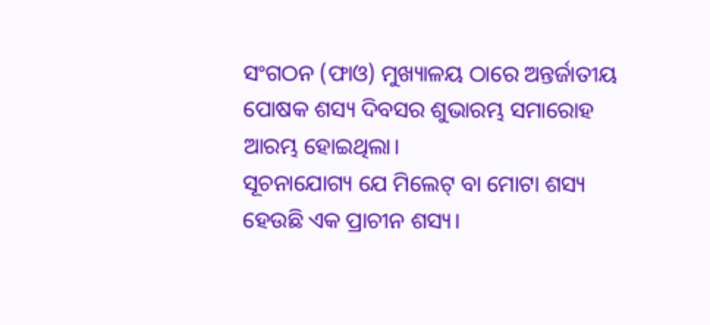ସଂଗଠନ (ଫାଓ) ମୁଖ୍ୟାଳୟ ଠାରେ ଅନ୍ତର୍ଜାତୀୟ ପୋଷକ ଶସ୍ୟ ଦିବସର ଶୁଭାରମ୍ଭ ସମାରୋହ ଆରମ୍ଭ ହୋଇଥିଲା।
ସୂଚନାଯୋଗ୍ୟ ଯେ ମିଲେଟ୍ ବା ମୋଟା ଶସ୍ୟ ହେଉଛି ଏକ ପ୍ରାଚୀନ ଶସ୍ୟ।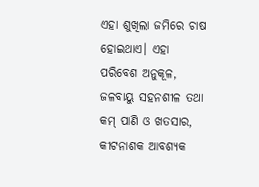ଏହା ଶୁଖିଲା ଜମିରେ ଚାଷ ହୋଇଥାଏ। ଏହା ପରିବେଶ ଅନୁକୂଳ, ଜଳବାୟୁ ସହନଶୀଳ ତଥା କମ୍ ପାଣି ଓ ଖତସାର, କୀଟନାଶକ ଆବଶ୍ୟକ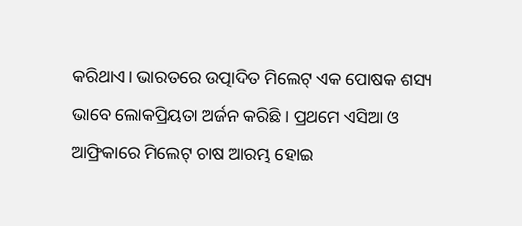କରିଥାଏ। ଭାରତରେ ଉତ୍ପାଦିତ ମିଲେଟ୍ ଏକ ପୋଷକ ଶସ୍ୟ ଭାବେ ଲୋକପ୍ରିୟତା ଅର୍ଜନ କରିଛି । ପ୍ରଥମେ ଏସିଆ ଓ ଆଫ୍ରିକାରେ ମିଲେଟ୍ ଚାଷ ଆରମ୍ଭ ହୋଇ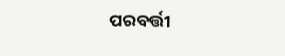ପରବର୍ତ୍ତୀ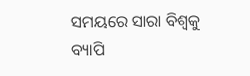ସମୟରେ ସାରା ବିଶ୍ବକୁ ବ୍ୟାପି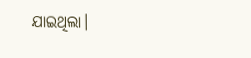ଯାଇଥିଲା।